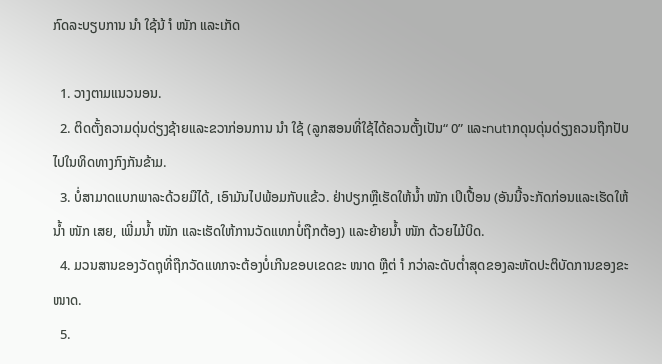ກົດລະບຽບການ ນຳ ໃຊ້ນ້ ຳ ໜັກ ແລະເກັດ

  1. ວາງຕາມແນວນອນ.
  2. ຕິດຕັ້ງຄວາມດຸ່ນດ່ຽງຊ້າຍແລະຂວາກ່ອນການ ນຳ ໃຊ້ (ລູກສອນທີ່ໃຊ້ໄດ້ຄວນຕັ້ງເປັນ“ 0” ແລະnutາກດຸນດຸ່ນດ່ຽງຄວນຖືກປັບໄປໃນທິດທາງກົງກັນຂ້າມ.
  3. ບໍ່ສາມາດແບກພາລະດ້ວຍມືໄດ້, ເອົາມັນໄປພ້ອມກັບແຂ້ວ. ຢ່າປຽກຫຼືເຮັດໃຫ້ນໍ້າ ໜັກ ເປິເປື້ອນ (ອັນນີ້ຈະກັດກ່ອນແລະເຮັດໃຫ້ນໍ້າ ໜັກ ເສຍ, ເພີ່ມນໍ້າ ໜັກ ແລະເຮັດໃຫ້ການວັດແທກບໍ່ຖືກຕ້ອງ) ແລະຍ້າຍນໍ້າ ໜັກ ດ້ວຍໄມ້ບິດ.
  4. ມວນສານຂອງວັດຖຸທີ່ຖືກວັດແທກຈະຕ້ອງບໍ່ເກີນຂອບເຂດຂະ ໜາດ ຫຼືຕ່ ຳ ກວ່າລະດັບຕໍ່າສຸດຂອງລະຫັດປະຕິບັດການຂອງຂະ ໜາດ.
  5.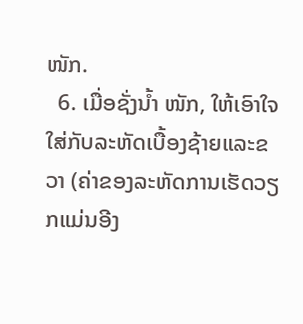ໜັກ.
  6. ເມື່ອຊັ່ງນໍ້າ ໜັກ, ໃຫ້ເອົາໃຈໃສ່ກັບລະຫັດເບື້ອງຊ້າຍແລະຂວາ (ຄ່າຂອງລະຫັດການເຮັດວຽກແມ່ນອີງ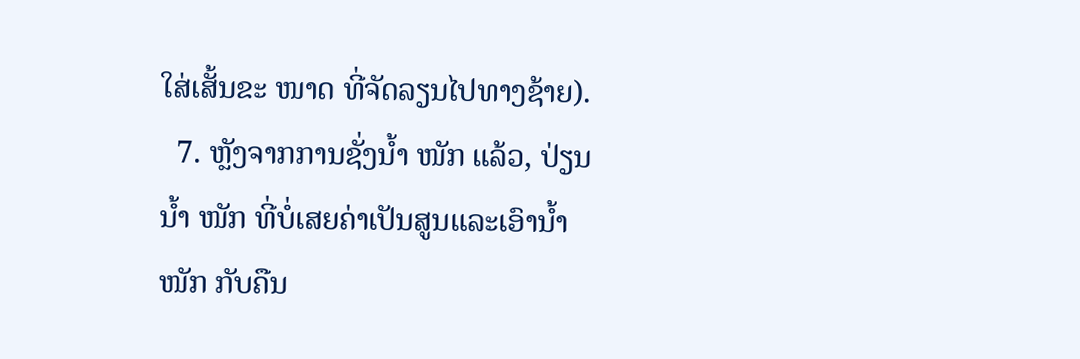ໃສ່ເສັ້ນຂະ ໜາດ ທີ່ຈັດລຽນໄປທາງຊ້າຍ).
  7. ຫຼັງຈາກການຊັ່ງນໍ້າ ໜັກ ແລ້ວ, ປ່ຽນນໍ້າ ໜັກ ທີ່ບໍ່ເສຍຄ່າເປັນສູນແລະເອົານໍ້າ ໜັກ ກັບຄືນ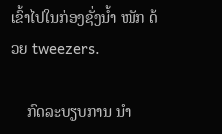ເຂົ້າໄປໃນກ່ອງຊັ່ງນໍ້າ ໜັກ ດ້ວຍ tweezers.

    ກົດລະບຽບການ ນຳ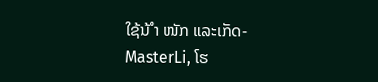ໃຊ້ນ້ ຳ ໜັກ ແລະເກັດ-MasterLi, ໂຮ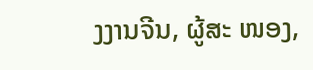ງງານຈີນ, ຜູ້ສະ ໜອງ,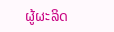ຜູ້ຜະລິດ